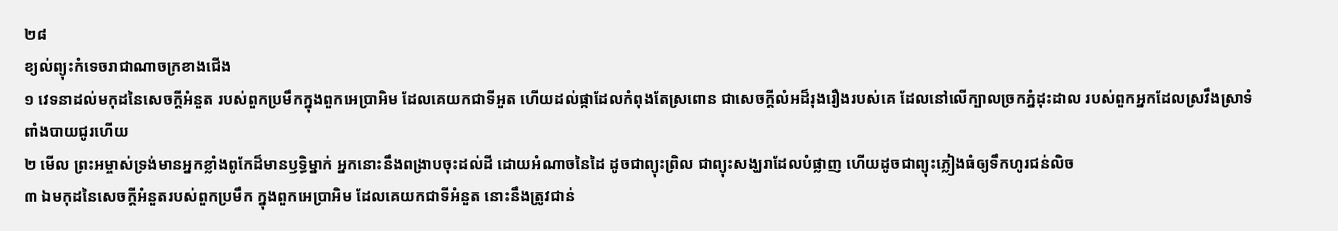២៨
ខ្យល់ព្យុះកំទេចរាជាណាចក្រខាងជើង
១ វេទនាដល់មកុដនៃសេចក្តីអំនួត របស់ពួកប្រមឹកក្នុងពួកអេប្រាអិម ដែលគេយកជាទីអួត ហើយដល់ផ្កាដែលកំពុងតែស្រពោន ជាសេចក្តីលំអដ៏រុងរឿងរបស់គេ ដែលនៅលើក្បាលច្រកភ្នំដុះដាល របស់ពួកអ្នកដែលស្រវឹងស្រាទំពាំងបាយជូរហើយ
២ មើល ព្រះអម្ចាស់ទ្រង់មានអ្នកខ្លាំងពូកែដ៏មានឫទ្ធិម្នាក់ អ្នកនោះនឹងពង្រាបចុះដល់ដី ដោយអំណាចនៃដៃ ដូចជាព្យុះព្រិល ជាព្យុះសង្ឃរាដែលបំផ្លាញ ហើយដូចជាព្យុះភ្លៀងធំឲ្យទឹកហូរជន់លិច
៣ ឯមកុដនៃសេចក្តីអំនួតរបស់ពួកប្រមឹក ក្នុងពួកអេប្រាអិម ដែលគេយកជាទីអំនួត នោះនឹងត្រូវជាន់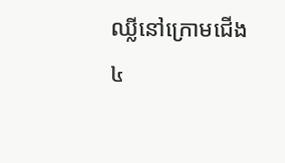ឈ្លីនៅក្រោមជើង
៤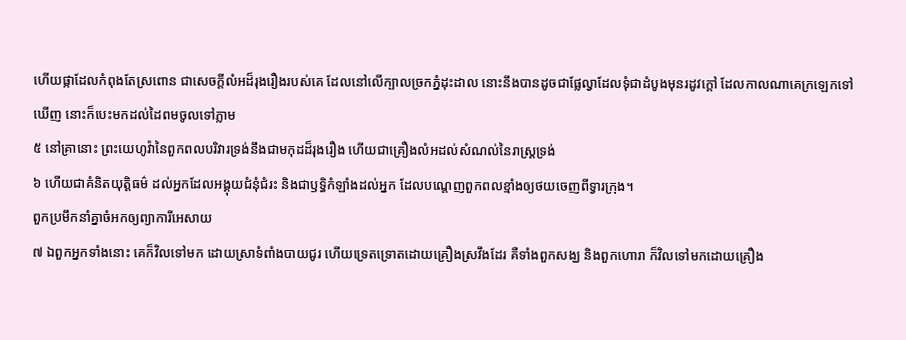ហើយផ្កាដែលកំពុងតែស្រពោន ជាសេចក្តីលំអដ៏រុងរឿងរបស់គេ ដែលនៅលើក្បាលច្រកភ្នំដុះដាល នោះនឹងបានដូចជាផ្លែល្វាដែលទុំជាដំបូងមុនរដូវក្តៅ ដែលកាលណាគេក្រឡេកទៅឃើញ នោះក៏បេះមកដល់ដៃពមចូលទៅភ្លាម
៥ នៅគ្រានោះ ព្រះយេហូវ៉ានៃពួកពលបរិវារទ្រង់នឹងជាមកុដដ៏រុងរឿង ហើយជាគ្រឿងលំអដល់សំណល់នៃរាស្ត្រទ្រង់
៦ ហើយជាគំនិតយុត្តិធម៌ ដល់អ្នកដែលអង្គុយជំនុំជំរះ និងជាឫទ្ធិកំឡាំងដល់អ្នក ដែលបណ្តេញពួកពលខ្មាំងឲ្យថយចេញពីទ្វារក្រុង។
ពួកប្រមឹកនាំគ្នាចំអកឲ្យព្យាការីអេសាយ
៧ ឯពួកអ្នកទាំងនោះ គេក៏វិលទៅមក ដោយស្រាទំពាំងបាយជូរ ហើយទ្រេតទ្រោតដោយគ្រឿងស្រវឹងដែរ គឺទាំងពួកសង្ឃ និងពួកហោរា ក៏វិលទៅមកដោយគ្រឿង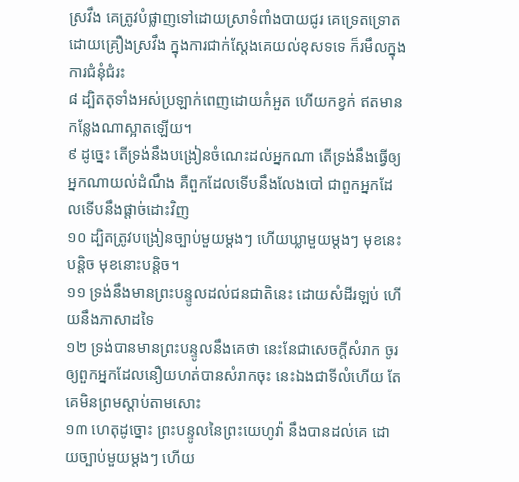ស្រវឹង គេត្រូវបំផ្លាញទៅដោយស្រាទំពាំងបាយជូរ គេទ្រេតទ្រោតដោយគ្រឿងស្រវឹង ក្នុងការជាក់ស្តែងគេយល់ខុសទទេ ក៏រមឹលក្នុងការជំនុំជំរះ
៨ ដ្បិតតុទាំងអស់ប្រឡាក់ពេញដោយកំអួត ហើយកខ្វក់ ឥតមានកន្លែងណាស្អាតឡើយ។
៩ ដូច្នេះ តើទ្រង់នឹងបង្រៀនចំណេះដល់អ្នកណា តើទ្រង់នឹងធ្វើឲ្យអ្នកណាយល់ដំណឹង គឺពួកដែលទើបនឹងលែងបៅ ជាពួកអ្នកដែលទើបនឹងផ្តាច់ដោះវិញ
១០ ដ្បិតត្រូវបង្រៀនច្បាប់មួយម្តងៗ ហើយឃ្លាមួយម្តងៗ មុខនេះបន្តិច មុខនោះបន្តិច។
១១ ទ្រង់នឹងមានព្រះបន្ទូលដល់ជនជាតិនេះ ដោយសំដីរឡប់ ហើយនឹងភាសាដទៃ
១២ ទ្រង់បានមានព្រះបន្ទូលនឹងគេថា នេះនែជាសេចក្តីសំរាក ចូរឲ្យពួកអ្នកដែលនឿយហត់បានសំរាកចុះ នេះឯងជាទីលំហើយ តែគេមិនព្រមស្តាប់តាមសោះ
១៣ ហេតុដូច្នោះ ព្រះបន្ទូលនៃព្រះយេហូវ៉ា នឹងបានដល់គេ ដោយច្បាប់មួយម្តងៗ ហើយ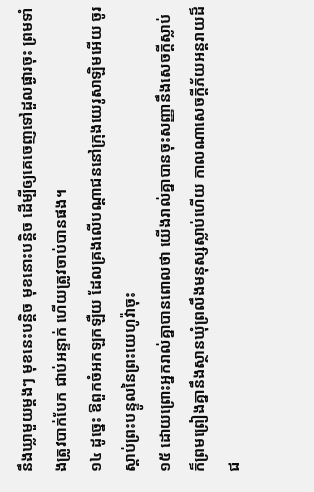នឹងឃ្លាមួយម្តងៗ មុខនេះបន្តិច មុខនោះបន្តិច ដើម្បីឲ្យគេចេញទៅដួលផ្ងារចុះ ព្រមទាំងត្រូវបាក់បែក ជាប់អន្ទាក់ ហើយត្រូវចាប់បានផង។
១៤ ដូច្នេះ ឱពួកចំអកឡកឡឺយ ដែលគ្រងលើបណ្តាជននៅក្រុងយេរូសាឡិមអើយ ចូរស្តាប់ព្រះបន្ទូលនៃព្រះយេហូវ៉ាចុះ
១៥ ដោយព្រោះអ្នករាល់គ្នាបានពោលថា យើងរាល់គ្នាបានចុះសញ្ញានឹងសេចក្តីស្លាប់ ក៏ព្រមព្រៀងគ្នានឹងស្ថានឃុំព្រលឹងមនុស្សស្លាប់ហើយ កាលណាសេចក្តីភ័យអន្តរាយដ៏ជ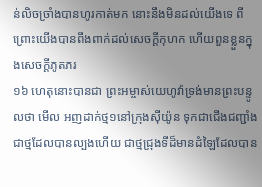ន់លិចច្រាំងបានហូរកាត់មក នោះនឹងមិនដល់យើងទេ ពីព្រោះយើងបានពឹងពាក់ដល់សេចក្តីកុហក ហើយពួនខ្លួនក្នុងសេចក្តីភូតភរ
១៦ ហេតុនោះបានជា ព្រះអម្ចាស់យេហូវ៉ាទ្រង់មានព្រះបន្ទូលថា មើល អញដាក់ថ្ម១នៅក្រុងស៊ីយ៉ូន ទុកជាជើងជញ្ជាំង ជាថ្មដែលបានល្បងហើយ ជាថ្មជ្រុងទីដ៏មានដំឡៃដែលបាន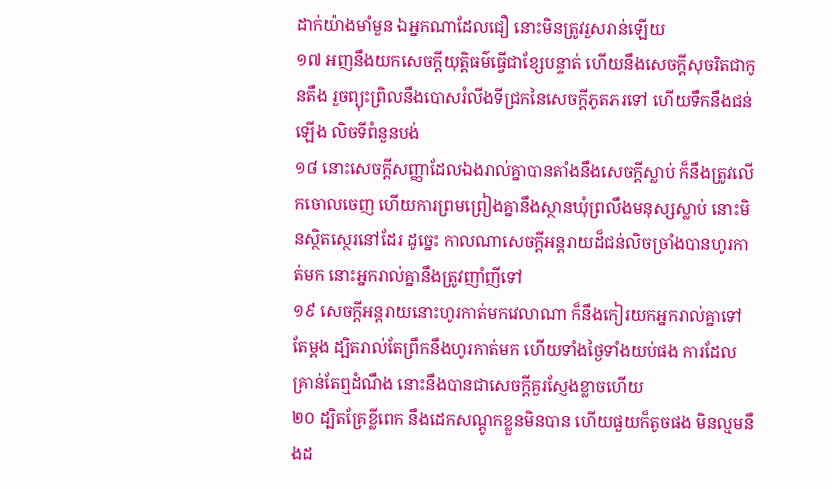ដាក់យ៉ាងមាំមួន ឯអ្នកណាដែលជឿ នោះមិនត្រូវរួសរាន់ឡើយ
១៧ អញនឹងយកសេចក្តីយុត្តិធម៌ធ្វើជាខ្សែបន្ទាត់ ហើយនឹងសេចក្តីសុចរិតជាកូនតឹង រួចព្យុះព្រិលនឹងបោសរំលីងទីជ្រកនៃសេចក្តីភូតភរទៅ ហើយទឹកនឹងជន់ឡើង លិចទីពំនួនបង់
១៨ នោះសេចក្តីសញ្ញាដែលឯងរាល់គ្នាបានតាំងនឹងសេចក្តីស្លាប់ ក៏នឹងត្រូវលើកចោលចេញ ហើយការព្រមព្រៀងគ្នានឹងស្ថានឃុំព្រលឹងមនុស្សស្លាប់ នោះមិនស្ថិតស្ថេរនៅដែរ ដូច្នេះ កាលណាសេចក្តីអន្តរាយដ៏ជន់លិចច្រាំងបានហូរកាត់មក នោះអ្នករាល់គ្នានឹងត្រូវញាំញីទៅ
១៩ សេចក្តីអន្តរាយនោះហូរកាត់មកវេលាណា ក៏នឹងកៀរយកអ្នករាល់គ្នាទៅតែម្តង ដ្បិតរាល់តែព្រឹកនឹងហូរកាត់មក ហើយទាំងថ្ងៃទាំងយប់ផង ការដែលគ្រាន់តែឮដំណឹង នោះនឹងបានជាសេចក្តីគួរស្ញែងខ្លាចហើយ
២០ ដ្បិតគ្រែខ្លីពេក នឹងដេកសណ្តូកខ្លួនមិនបាន ហើយផួយក៏តូចផង មិនល្មមនឹងដ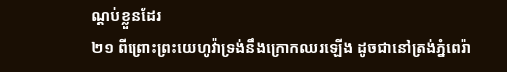ណ្តប់ខ្លួនដែរ
២១ ពីព្រោះព្រះយេហូវ៉ាទ្រង់នឹងក្រោកឈរឡើង ដូចជានៅត្រង់ភ្នំពេរ៉ា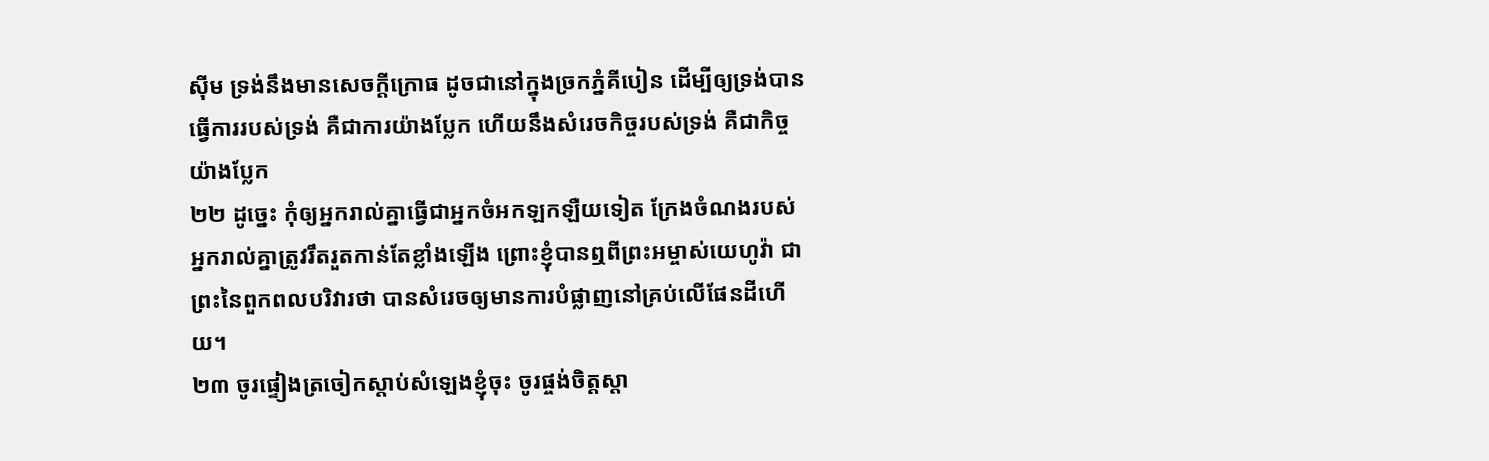ស៊ីម ទ្រង់នឹងមានសេចក្តីក្រោធ ដូចជានៅក្នុងច្រកភ្នំគីបៀន ដើម្បីឲ្យទ្រង់បានធ្វើការរបស់ទ្រង់ គឺជាការយ៉ាងប្លែក ហើយនឹងសំរេចកិច្ចរបស់ទ្រង់ គឺជាកិច្ចយ៉ាងប្លែក
២២ ដូច្នេះ កុំឲ្យអ្នករាល់គ្នាធ្វើជាអ្នកចំអកឡកឡឺយទៀត ក្រែងចំណងរបស់អ្នករាល់គ្នាត្រូវរឹតរួតកាន់តែខ្លាំងឡើង ព្រោះខ្ញុំបានឮពីព្រះអម្ចាស់យេហូវ៉ា ជាព្រះនៃពួកពលបរិវារថា បានសំរេចឲ្យមានការបំផ្លាញនៅគ្រប់លើផែនដីហើយ។
២៣ ចូរផ្ទៀងត្រចៀកស្តាប់សំឡេងខ្ញុំចុះ ចូរផ្ចង់ចិត្តស្តា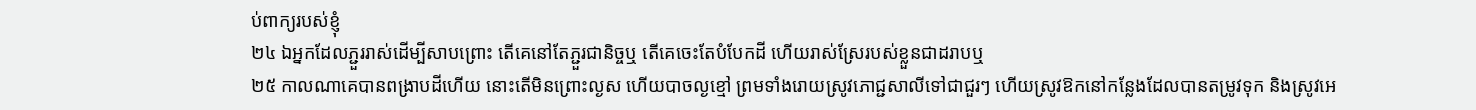ប់ពាក្យរបស់ខ្ញុំ
២៤ ឯអ្នកដែលភ្ជួររាស់ដើម្បីសាបព្រោះ តើគេនៅតែភ្ជួរជានិច្ចឬ តើគេចេះតែបំបែកដី ហើយរាស់ស្រែរបស់ខ្លួនជាដរាបឬ
២៥ កាលណាគេបានពង្រាបដីហើយ នោះតើមិនព្រោះល្ងស ហើយបាចល្ងខ្មៅ ព្រមទាំងរោយស្រូវភោជ្ជសាលីទៅជាជួរៗ ហើយស្រូវឱកនៅកន្លែងដែលបានតម្រូវទុក និងស្រូវអេ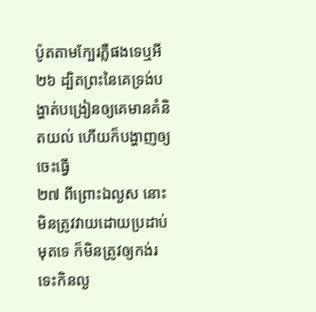ប៉ូតតាមក្បែរភ្លឺផងទេឬអី
២៦ ដ្បិតព្រះនៃគេទ្រង់បង្ហាត់បង្រៀនឲ្យគេមានគំនិតយល់ ហើយក៏បង្ហាញឲ្យចេះធ្វើ
២៧ ពីព្រោះឯល្ងស នោះមិនត្រូវវាយដោយប្រដាប់មុតទេ ក៏មិនត្រូវឲ្យកង់រទេះកិនល្ង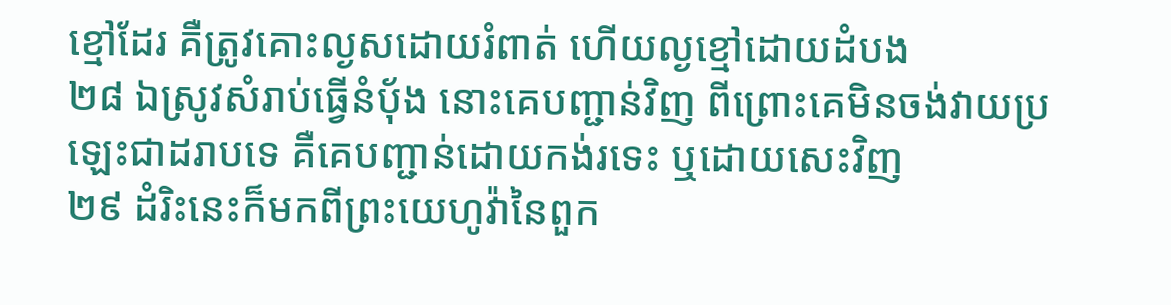ខ្មៅដែរ គឺត្រូវគោះល្ងសដោយរំពាត់ ហើយល្ងខ្មៅដោយដំបង
២៨ ឯស្រូវសំរាប់ធ្វើនំបុ័ង នោះគេបញ្ជាន់វិញ ពីព្រោះគេមិនចង់វាយប្រឡេះជាដរាបទេ គឺគេបញ្ជាន់ដោយកង់រទេះ ឬដោយសេះវិញ
២៩ ដំរិះនេះក៏មកពីព្រះយេហូវ៉ានៃពួក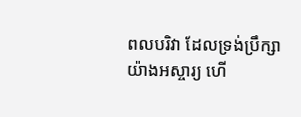ពលបរិវា ដែលទ្រង់ប្រឹក្សាយ៉ាងអស្ចារ្យ ហើ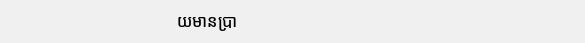យមានប្រា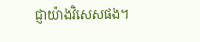ជ្ញាយ៉ាងវិសេសផង។